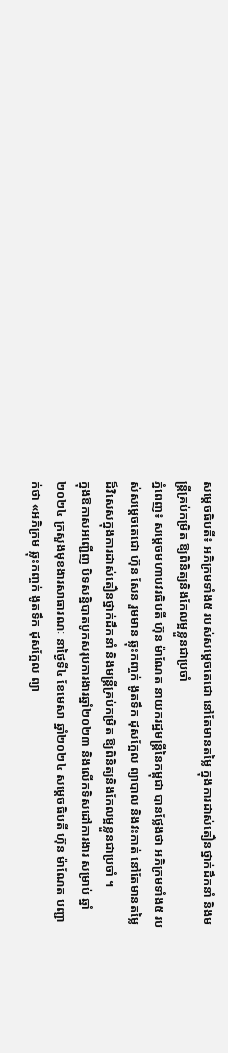សម្តេចធិបតី៖ អភិក្រមទាំង៥ របស់សម្តេចតេជោ នៅតែមានតម្លៃ ក្នុងការដាស់តឿនថ្នាក់ដឹកនាំ និងមន្រ្តីគ្រប់កម្រិត ឱ្យពិនិត្យនិងកែលម្អខ្លួនជាប្រចាំ
ភ្នំពេញ៖ សម្តេចមហាបវរធិបតី ហ៊ុន ម៉ាណែត នាយករដ្ឋមន្ត្រីនៃកម្ពុជា បានថ្លែងថា អភិក្រមទាំង៥ របស់សម្ដេចតេជោ ហ៊ុន សែន រួមមាន ឆ្លុះកញ្ចក់ ងូតទឹក ដុសក្អែល ព្យាបាល និងវះកាត់ នៅតែមានតម្លៃដ៏វិសេសក្នុងការដាស់តឿនថ្នាក់ដឹកនាំ និងមន្រ្តីគ្រប់កម្រិត ឱ្យពិនិត្យនិងកែលម្អខ្លួនជាប្រចាំ ។
ក្នុងឱកាសអញ្ជើញ បិទសន្និបាតបូកសរុបការងារឆ្នាំ២០២៣ និងលើកទិសដៅការងារ សម្រាប់ ឆ្នាំ ២០២៤ ក្រសួងមុខងារសាធារណៈ នាថ្ងៃទី៤ ខែមេសា ឆ្នាំ២០២៤ សម្តេចធិបតី ហ៊ុន ម៉ាណែត បញ្ជាក់ថា «អភិក្រម ឆ្លុះកញ្ចក់ ងូតទឹក ដុសក្អែល ព្យា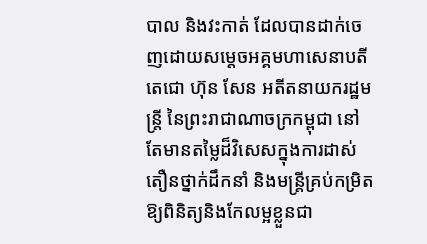បាល និងវះកាត់ ដែលបានដាក់ចេញដោយសម្តេចអគ្គមហាសេនាបតីតេជោ ហ៊ុន សែន អតីតនាយករដ្ឋមន្ត្រី នៃព្រះរាជាណាចក្រកម្ពុជា នៅតែមានតម្លៃដ៏វិសេសក្នុងការដាស់តឿនថ្នាក់ដឹកនាំ និងមន្រ្តីគ្រប់កម្រិត ឱ្យពិនិត្យនិងកែលម្អខ្លួនជា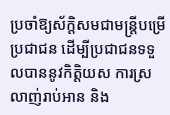ប្រចាំឱ្យស័ក្តិសមជាមន្ត្រីបម្រើប្រជាជន ដើម្បីប្រជាជនទទួលបាននូវកិត្តិយស ការស្រលាញ់រាប់អាន និង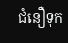ជំនឿទុក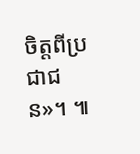ចិត្តពីប្រជាជន»។ ៕